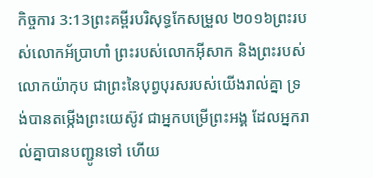កិច្ចការ 3:13ព្រះគម្ពីរបរិសុទ្ធកែសម្រួល ២០១៦ព្រះរបស់លោកអ័ប្រាហាំ ព្រះរបស់លោកអ៊ីសាក និងព្រះរបស់លោកយ៉ាកុប ជាព្រះនៃបុព្វបុរសរបស់យើងរាល់គ្នា ទ្រង់បានតម្កើងព្រះយេស៊ូវ ជាអ្នកបម្រើព្រះអង្គ ដែលអ្នករាល់គ្នាបានបញ្ជូនទៅ ហើយ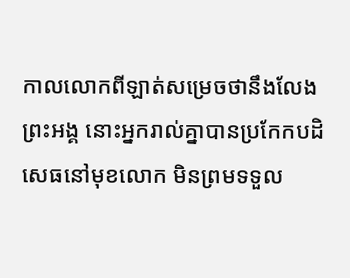កាលលោកពីឡាត់សម្រេចថានឹងលែងព្រះអង្គ នោះអ្នករាល់គ្នាបានប្រកែកបដិសេធនៅមុខលោក មិនព្រមទទួល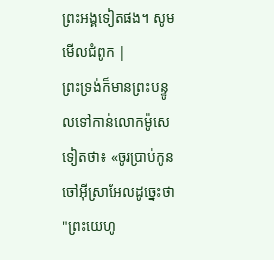ព្រះអង្គទៀតផង។ សូមមើលជំពូក |
ព្រះទ្រង់ក៏មានព្រះបន្ទូលទៅកាន់លោកម៉ូសេទៀតថា៖ «ចូរប្រាប់កូនចៅអ៊ីស្រាអែលដូច្នេះថា "ព្រះយេហូ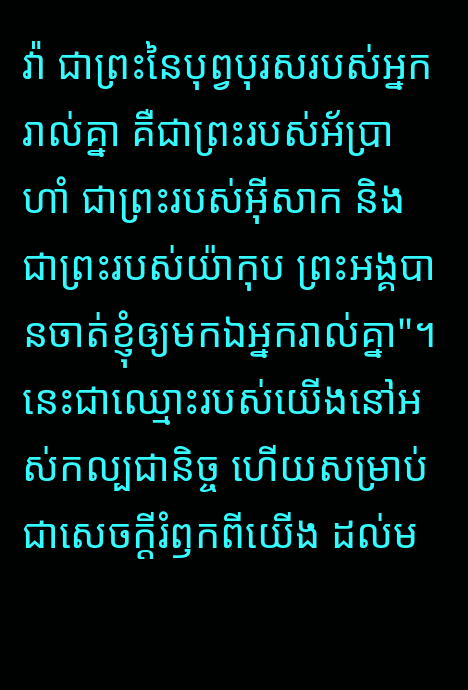វ៉ា ជាព្រះនៃបុព្វបុរសរបស់អ្នករាល់គ្នា គឺជាព្រះរបស់អ័ប្រាហាំ ជាព្រះរបស់អ៊ីសាក និងជាព្រះរបស់យ៉ាកុប ព្រះអង្គបានចាត់ខ្ញុំឲ្យមកឯអ្នករាល់គ្នា"។ នេះជាឈ្មោះរបស់យើងនៅអស់កល្បជានិច្ច ហើយសម្រាប់ជាសេចក្ដីរំឭកពីយើង ដល់ម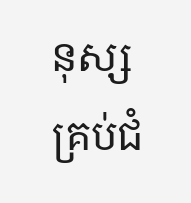នុស្សគ្រប់ជំ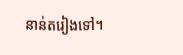នាន់តរៀងទៅ។